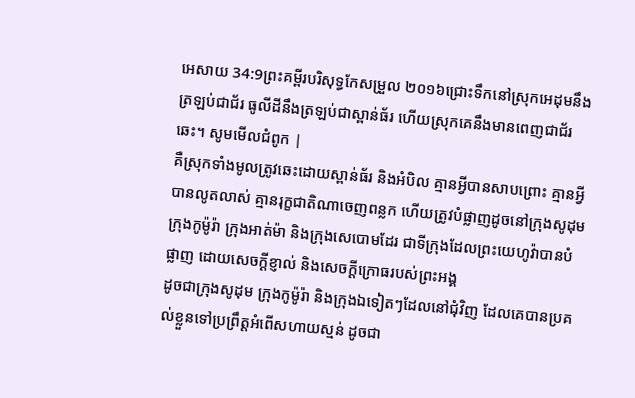អេសាយ 34:9ព្រះគម្ពីរបរិសុទ្ធកែសម្រួល ២០១៦ជ្រោះទឹកនៅស្រុកអេដុមនឹងត្រឡប់ជាជ័រ ធូលីដីនឹងត្រឡប់ជាស្ពាន់ធ័រ ហើយស្រុកគេនឹងមានពេញជាជ័រឆេះ។ សូមមើលជំពូក |
គឺស្រុកទាំងមូលត្រូវឆេះដោយស្ពាន់ធ័រ និងអំបិល គ្មានអ្វីបានសាបព្រោះ គ្មានអ្វីបានលូតលាស់ គ្មានរុក្ខជាតិណាចេញពន្លក ហើយត្រូវបំផ្លាញដូចនៅក្រុងសូដុម ក្រុងកូម៉ូរ៉ា ក្រុងអាត់ម៉ា និងក្រុងសេបោមដែរ ជាទីក្រុងដែលព្រះយេហូវ៉ាបានបំផ្លាញ ដោយសេចក្ដីខ្ញាល់ និងសេចក្ដីក្រោធរបស់ព្រះអង្គ
ដូចជាក្រុងសូដុម ក្រុងកូម៉ូរ៉ា និងក្រុងឯទៀតៗដែលនៅជុំវិញ ដែលគេបានប្រគល់ខ្លួនទៅប្រព្រឹត្តអំពើសហាយស្មន់ ដូចជា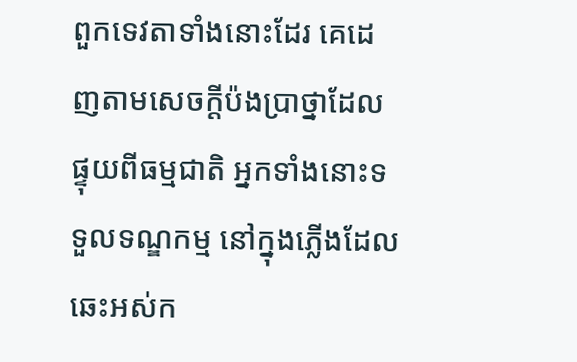ពួកទេវតាទាំងនោះដែរ គេដេញតាមសេចក្ដីប៉ងប្រាថ្នាដែលផ្ទុយពីធម្មជាតិ អ្នកទាំងនោះទទួលទណ្ឌកម្ម នៅក្នុងភ្លើងដែលឆេះអស់ក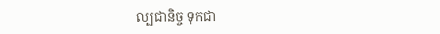ល្បជានិច្ច ទុកជា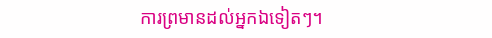ការព្រមានដល់អ្នកឯទៀតៗ។